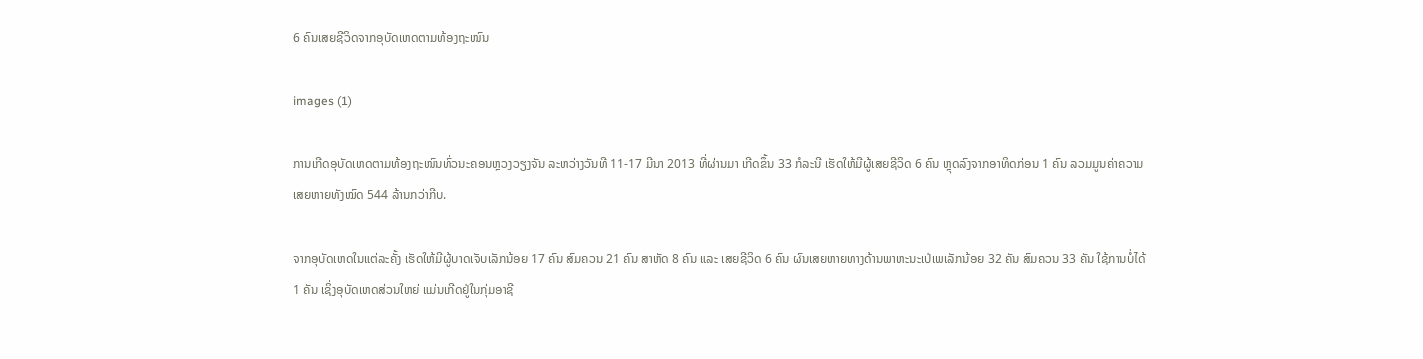6 ຄົນເສຍຊີວິດຈາກອຸບັດເຫດຕາມທ້ອງຖະໜົນ

images (1)

ການເກີດອຸບັດເຫດຕາມທ້ອງຖະໜົນທົ່ວນະຄອນຫຼວງວຽງຈັນ ລະຫວ່າງວັນທີ 11-17 ມີນາ 2013 ທີ່ຜ່ານມາ ເກີດຂຶ້ນ 33 ກໍລະນີ ເຮັດໃຫ້ມີຜູ້ເສຍຊີວິດ 6 ຄົນ ຫຼຸດລົງຈາກອາທິດກ່ອນ 1 ຄົນ ລວມມູນຄ່າຄວາມເສຍຫາຍທັງໝົດ 544 ລ້ານກວ່າກີບ.

ຈາກອຸບັດເຫດໃນແຕ່ລະຄັ້ງ ເຮັດໃຫ້ມີຜູ້ບາດເຈັບເລັກນ້ອຍ 17 ຄົນ ສົມຄວນ 21 ຄົນ ສາຫັດ 8 ຄົນ ແລະ ເສຍຊີວິດ 6 ຄົນ ຜົນເສຍຫາຍທາງດ້ານພາຫະນະເປ່ເພເລັກນ້ອຍ 32 ຄັນ ສົມຄວນ 33 ຄັນ ໃຊ້ການບໍ່ໄດ້ 1 ຄັນ ເຊິ່ງອຸບັດເຫດສ່ວນໃຫຍ່ ແມ່ນເກີດຢູ່ໃນກຸ່ມອາຊີ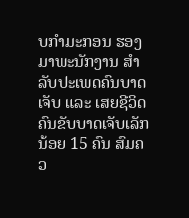ບກຳມະກອນ ຮອງມາພະນັກງານ ສຳລັບປະເພດຄົນບາດເຈັບ ແລະ ເສຍຊີວິດ ຄົນຂັບບາດເຈັບເລັກນ້ອຍ 15 ຄົນ ສົມຄວ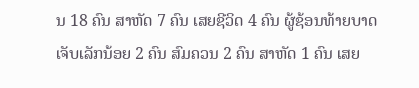ນ 18 ຄົນ ສາຫັດ 7 ຄົນ ເສຍຊີວິດ 4 ຄົນ ຜູ້ຊ້ອນທ້າຍບາດເຈັບເລັກນ້ອຍ 2 ຄົນ ສົມຄວນ 2 ຄົນ ສາຫັດ 1 ຄົນ ເສຍ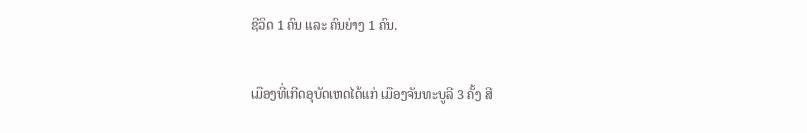ຊີວິດ 1 ຄົນ ແລະ ຄົນຍ່າງ 1 ຄົນ.

ເມືອງທີ່ເກີດອຸບັດເຫດໄດ້ແກ່ ເມືອງຈັນທະບູລີ 3 ຄັ້ງ ສີ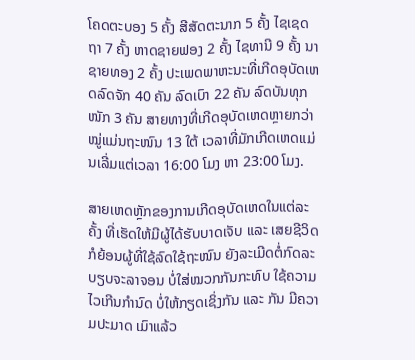ໂຄດຕະບອງ 5 ຄັ້ງ ສີສັດຕະນາກ 5 ຄັ້ງ ໄຊເຊດຖາ 7 ຄັ້ງ ຫາດຊາຍຟອງ 2 ຄັ້ງ ໄຊທານີ 9 ຄັ້ງ ນາຊາຍທອງ 2 ຄັ້ງ ປະເພດພາຫະນະທີ່ເກີດອຸບັດເຫດລົດຈັກ 40 ຄັນ ລົດເບົາ 22 ຄັນ ລົດບັນທຸກໜັກ 3 ຄັນ ສາຍທາງທີ່ເກີດອຸບັດເຫດຫຼາຍກວ່າໝູ່ແມ່ນຖະໜົນ 13 ໃຕ້ ເວລາທີ່ມັກເກີດເຫດແມ່ນເລີ່ມແຕ່ເວລາ 16:00 ໂມງ ຫາ 23:00 ໂມງ.

ສາຍເຫດຫຼັກຂອງການເກີດອຸບັດເຫດໃນແຕ່ລະຄັ້ງ ທີ່ເຮັດໃຫ້ມີຜູ້ໄດ້ຮັບບາດເຈັບ ແລະ ເສຍຊີວິດ ກໍຍ້ອນຜູ້ທີ່ໃຊ້ລົດໃຊ້ຖະໜົນ ຍັງລະເມີດຕໍ່ກົດລະບຽບຈະລາຈອນ ບໍ່ໃສ່ໝວກກັນກະທົບ ໃຊ້ຄວາມໄວເກີນກຳນົດ ບໍ່ໃຫ້ກຽດເຊິ່ງກັນ ແລະ ກັນ ມີຄວາມປະມາດ ເມົາແລ້ວ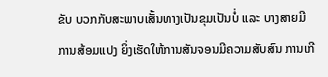ຂັບ ບວກກັບສະພາບເສັ້ນທາງເປັນຂຸມເປັນບໍ່ ແລະ ບາງສາຍມີການສ້ອມແປງ ຍິ່ງເຮັດໃຫ້ການສັນຈອນມີຄວາມສັບສົນ ການເກີ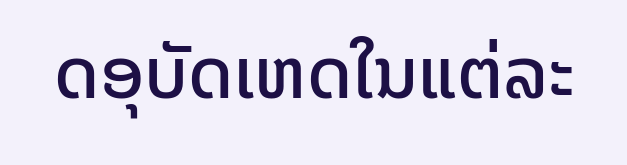ດອຸບັດເຫດໃນແຕ່ລະ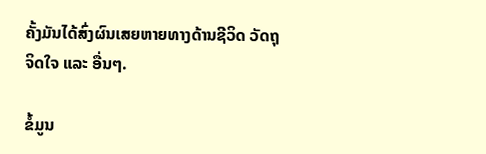ຄັ້ງມັນໄດ້ສົ່ງຜົນເສຍຫາຍທາງດ້ານຊີວິດ ວັດຖຸ ຈິດໃຈ ແລະ ອື່ນໆ.

ຂໍ້ມູນ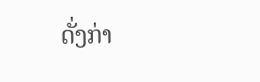ດັ່ງກ່າ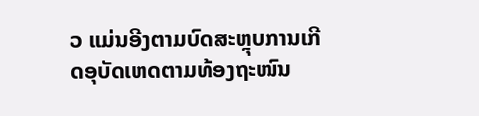ວ ແມ່ນອີງຕາມບົດສະຫຼຸບການເກີດອຸບັດເຫດຕາມທ້ອງຖະໜົນ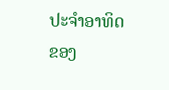ປະຈຳອາທິດ ຂອງ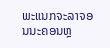ພະແນກຈະລາຈອນນະຄອນຫຼ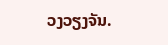ວງວຽງຈັນ.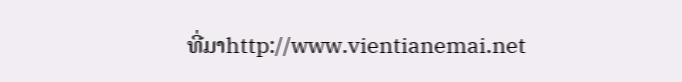ທີ່ມາhttp://www.vientianemai.net